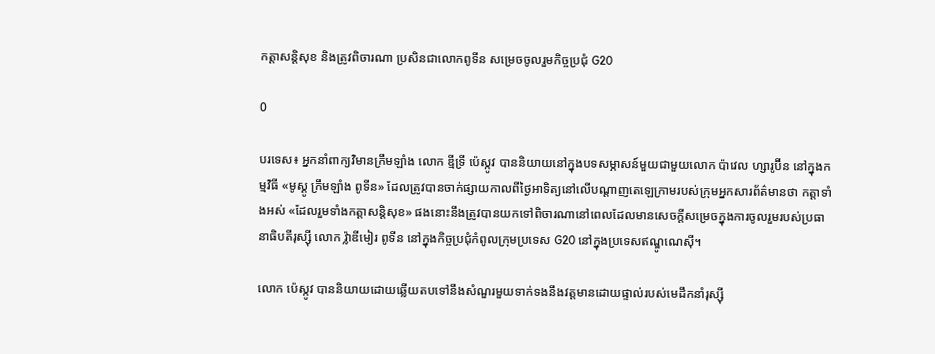កត្តាសន្តិសុខ និងត្រូវពិចារណា ប្រសិនជាលោកពូទីន សម្រេចចូលរួមកិច្ចប្រជុំ G20

0

បរទេស៖ អ្នកនាំពាក្យវិមានក្រឹមឡាំង លោក ឌ្មីទ្រី ប៉េស្កូវ បាននិយាយនៅក្នុងបទសម្ភាសន៍មួយជាមួយលោក ប៉ាវេល ហ្សារូប៊ីន នៅក្នុងកម្មវិធី «មូស្គូ ក្រឹមឡាំង ពូទីន» ដែលត្រូវបានចាក់ផ្សាយកាលពីថ្ងៃអាទិត្យនៅលើបណ្តាញតេឡេក្រាមរបស់ក្រុមអ្នកសារព័ត៌មានថា កត្តាទាំងអស់ «ដែលរួមទាំងកត្តាសន្តិសុខ» ផងនោះនឹងត្រូវបានយកទៅពិចារណានៅពេលដែលមានសេចក្តីសម្រេចក្នុងការចូលរួមរបស់ប្រធានាធិបតីរុស្ស៊ី លោក វ៉្លាឌីមៀរ ពូទីន នៅក្នុងកិច្ចប្រជុំកំពូលក្រុមប្រទេស G20 នៅក្នុងប្រទេសឥណ្ឌូណេស៊ី។

លោក ប៉េស្កូវ បាននិយាយដោយឆ្លើយតបទៅនឹងសំណួរមួយទាក់ទងនឹងវត្តមានដោយផ្ទាល់របស់មេដឹកនាំរុស្ស៊ី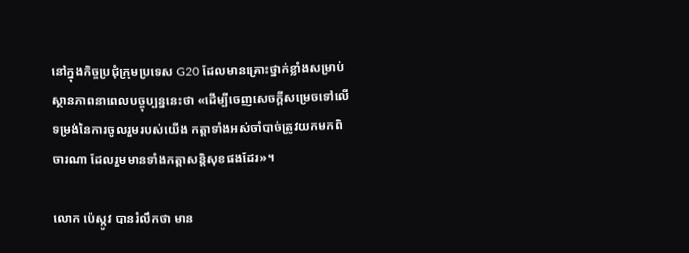នៅក្នុងកិច្ចប្រជុំក្រុមប្រទេស G20 ដែលមានគ្រោះថ្នាក់ខ្លាំងសម្រាប់ស្ថានភាពនាពេលបច្ចុប្បន្ននេះថា «ដើម្បីចេញសេចក្តីសម្រេចទៅលើទម្រង់នៃការចូលរួមរបស់យើង កត្តាទាំងអស់ចាំបាច់ត្រូវយកមកពិចារណា ដែលរួមមានទាំងកត្តាសន្តិសុខផងដែរ»។

លោក ប៉េស្កូវ បានរំលឹកថា មាន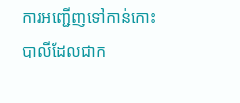ការអញ្ជើញទៅកាន់កោះបាលីដែលជាក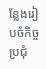ន្លែងរៀបចំកិច្ចប្រជុំ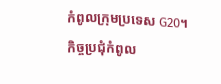កំពូលក្រុមប្រទេស G20។ កិច្ចប្រជុំកំពូល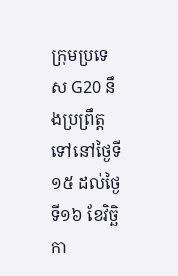ក្រុមប្រទេស G20 នឹងប្រព្រឹត្តទៅនៅថ្ងៃទី១៥ ដល់ថ្ងៃទី១៦ ខែវិច្ឆិកា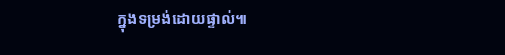ក្នុងទម្រង់ដោយផ្ទាល់៕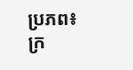ប្រភព៖ ក្រ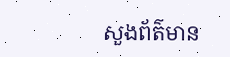សួងព័ត៌មាន